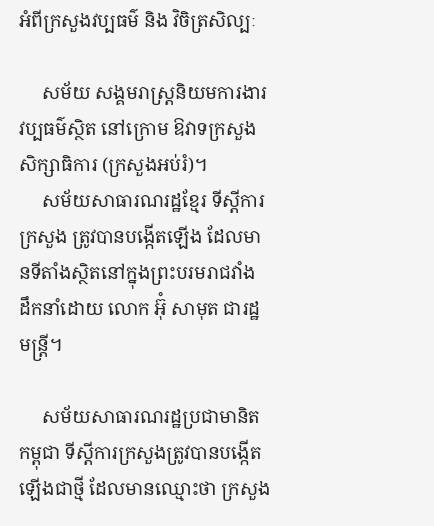អំពីក្រសួងវប្បធម៌ និង វិចិត្រសិល្បៈ

     សម័យ សង្គមរាស្ត្រនិយមការងារវប្បធម៌ស្ថិត នៅក្រោម ឱវាទក្រសួងសិក្សាធិការ (ក្រសួងអប់រំ)។
     សម័យសាធារណរដ្ឋខ្មែរ ទីស្ដីការក្រសួង ត្រូវបានបង្កើតឡើង ដែលមានទីតាំងស្ថិតនៅក្នុងព្រះបរមរាជវាំង ដឹកនាំដោយ លោក អ៊ុំ សាមុត ជារដ្ឋមន្ត្រី។

     សម័យសាធារណរដ្ឋប្រជាមានិតកម្ពុជា ទីស្ដីការក្រសួងត្រូវបានបង្កើតឡើងជាថ្មី ដែលមានឈ្មោះថា ក្រសួង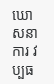ឃោសនាការ វប្បធ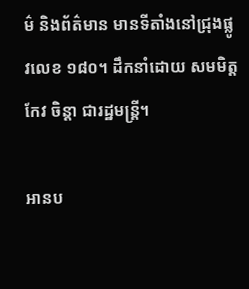ម៌ និងព័ត៌មាន មានទីតាំងនៅជ្រុងផ្លូវលេខ ១៨០។ ដឹកនាំដោយ សមមិត្ត កែវ ចិន្តា ជារដ្ឋមន្រ្តី។

អានប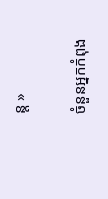ន្ត »

ចំនួនអ្នកកំពុង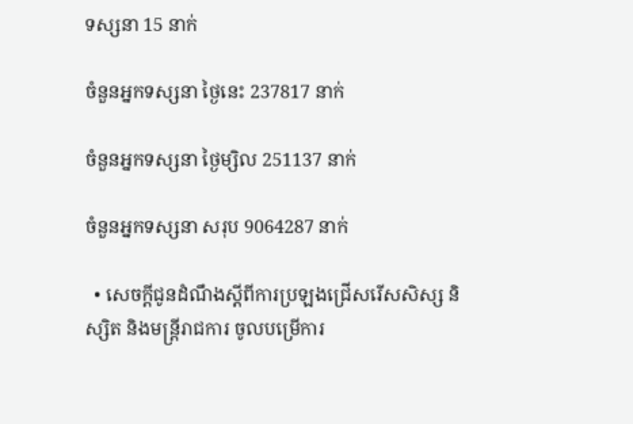ទស្សនា 15 នាក់

ចំនួនអ្នកទស្សនា ថ្ងៃនេះ 237817 នាក់

ចំនួនអ្នកទស្សនា ថ្ងៃម្សិល 251137 នាក់

ចំនួនអ្នកទស្សនា សរុប 9064287 នាក់

  • សេចក្តីជូនដំណឹងស្តីពីការប្រឡងជ្រើសរើសសិស្ស និស្សិត និងមន្ត្រីរាជការ ចូលបម្រើការ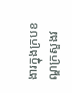ងារក្នុងក្របខណ្ឌក្រសួងវ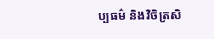ប្បធម៌ និងវិចិត្រសិ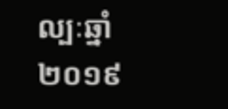ល្បៈឆ្នាំ២០១៩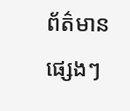ព័ត៌មានផ្សេងៗ